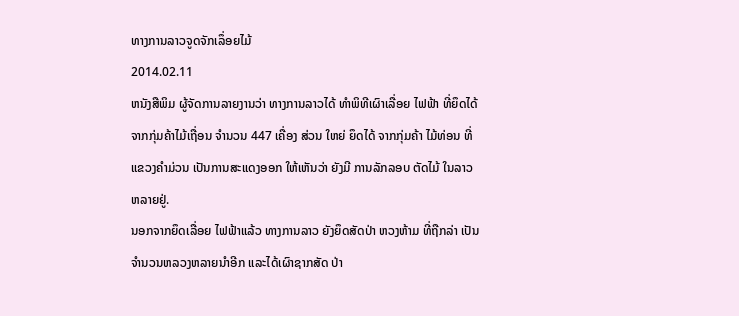ທາງການລາວຈູດຈັກເລຶ່ອຍໄມ້
2014.02.11
ຫນັງສືພິມ ຜູ້ຈັດການລາຍງານວ່າ ທາງການລາວໄດ້ ທຳພິທີເຜົາເລື່ອຍ ໄຟຟ້າ ທີ່ຍຶດໄດ້ ຈາກກຸ່ມຄ້າໄມ້ເຖື່ອນ ຈຳນວນ 447 ເຄື່ອງ ສ່ວນ ໃຫຍ່ ຍຶດໄດ້ ຈາກກຸ່ມຄ້າ ໄມ້ທ່ອນ ທີ່ແຂວງຄຳມ່ວນ ເປັນການສະແດງອອກ ໃຫ້ເຫັນວ່າ ຍັງມີ ການລັກລອບ ຕັດໄມ້ ໃນລາວ ຫລາຍຢູ່.
ນອກຈາກຍຶດເລື່ອຍ ໄຟຟ້າແລ້ວ ທາງການລາວ ຍັງຍຶດສັດປ່າ ຫວງຫ້າມ ທີ່ຖືກລ່າ ເປັນຈຳນວນຫລວງຫລາຍນຳອີກ ແລະໄດ້ເຜົາຊາກສັດ ປ່າ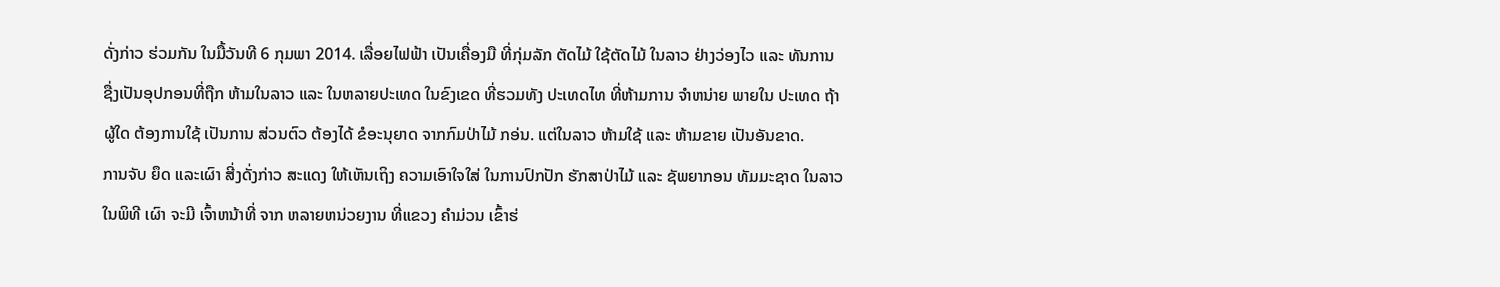ດັ່ງກ່າວ ຮ່ວມກັນ ໃນມື້ວັນທີ 6 ກຸມພາ 2014. ເລື່ອຍໄຟຟ້າ ເປັນເຄື່ອງມື ທີ່ກຸ່ມລັກ ຕັດໄມ້ ໃຊ້ຕັດໄມ້ ໃນລາວ ຢ່າງວ່ອງໄວ ແລະ ທັນການ ຊື່ງເປັນອຸປກອນທີ່ຖືກ ຫ້າມໃນລາວ ແລະ ໃນຫລາຍປະເທດ ໃນຂົງເຂດ ທີ່ຮວມທັງ ປະເທດໄທ ທີ່ຫ້າມການ ຈຳຫນ່າຍ ພາຍໃນ ປະເທດ ຖ້າຜູ້ໃດ ຕ້ອງການໃຊ້ ເປັນການ ສ່ວນຕົວ ຕ້ອງໄດ້ ຂໍອະນຸຍາດ ຈາກກົມປ່າໄມ້ ກອ່ນ. ແຕ່ໃນລາວ ຫ້າມໃຊ້ ແລະ ຫ້າມຂາຍ ເປັນອັນຂາດ.
ການຈັບ ຍຶດ ແລະເຜົາ ສີ່ງດັ່ງກ່າວ ສະແດງ ໃຫ້ເຫັນເຖິງ ຄວາມເອົາໃຈໃສ່ ໃນການປົກປັກ ຮັກສາປ່າໄມ້ ແລະ ຊັພຍາກອນ ທັມມະຊາດ ໃນລາວ ໃນພິທີ ເຜົາ ຈະມີ ເຈົ້າຫນ້າທີ່ ຈາກ ຫລາຍຫນ່ວຍງານ ທີ່ແຂວງ ຄຳມ່ວນ ເຂົ້າຮ່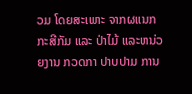ວມ ໂດຍສະເພາະ ຈາກຜແນກກະສີກັມ ແລະ ປ່າໄມ້ ແລະຫນ່ວຍງານ ກວດກາ ປາບປາມ ການ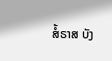ສໍ້ຣາສ ບັງ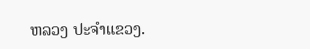ຫລວງ ປະຈຳແຂວງ.